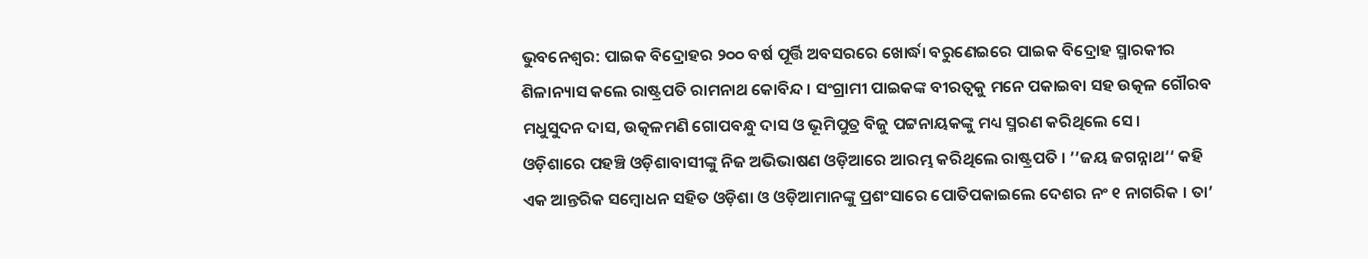ଭୁବନେଶ୍ବର: ପାଇକ ବିଦ୍ରୋହର ୨୦୦ ବର୍ଷ ପୂର୍ତ୍ତି ଅବସରରେ ଖୋର୍ଦ୍ଧା ବରୁଣେଇରେ ପାଇକ ବିଦ୍ରୋହ ସ୍ମାରକୀର ଶିଳାନ୍ୟାସ କଲେ ରାଷ୍ଟ୍ରପତି ରାମନାଥ କୋବିନ୍ଦ । ସଂଗ୍ରାମୀ ପାଇକଙ୍କ ବୀରତ୍ବକୁ ମନେ ପକାଇବା ସହ ଉତ୍କଳ ଗୌରବ ମଧୁସୁଦନ ଦାସ, ଉତ୍କଳମଣି ଗୋପବନ୍ଧୁ ଦାସ ଓ ଭୂମିପୁତ୍ର ବିଜୁ ପଟ୍ଟନାୟକଙ୍କୁ ମଧ୍ୟ ସ୍ମରଣ କରିଥିଲେ ସେ ।
ଓଡ଼ିଶାରେ ପହଞ୍ଚି ଓଡ଼ିଶାବାସୀଙ୍କୁ ନିଜ ଅଭିଭାଷଣ ଓଡ଼ିଆରେ ଆରମ୍ଭ କରିଥିଲେ ରାଷ୍ଟ୍ରପତି । ’’ଜୟ ଜଗନ୍ନାଥ‘‘ କହି ଏକ ଆନ୍ତରିକ ସମ୍ବୋଧନ ସହିତ ଓଡ଼ିଶା ଓ ଓଡ଼ିଆମାନଙ୍କୁ ପ୍ରଶଂସାରେ ପୋତିପକାଇଲେ ଦେଶର ନଂ ୧ ନାଗରିକ । ତା’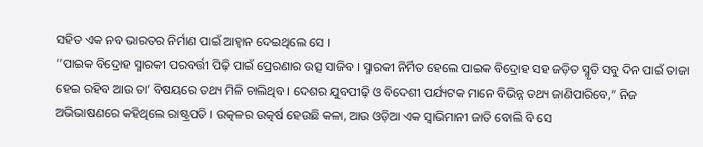ସହିତ ଏକ ନବ ଭାରତର ନିର୍ମାଣ ପାଇଁ ଆହ୍ବାନ ଦେଇଥିଲେ ସେ ।
’’ପାଇକ ବିଦ୍ରୋହ ସ୍ମାରକୀ ପରବର୍ତ୍ତୀ ପିଢ଼ି ପାଇଁ ପ୍ରେରଣାର ଉତ୍ସ ସାଜିବ । ସ୍ମାରକୀ ନିର୍ମିତ ହେଲେ ପାଇକ ବିଦ୍ରୋହ ସହ ଜଡ଼ିତ ସ୍ମୃତି ସବୁ ଦିନ ପାଇଁ ତାଜା ହେଇ ରହିବ ଆଉ ତା’ ବିଷୟରେ ତଥ୍ୟ ମିଳି ଚାଲିଥିବ । ଦେଶର ଯୁବପୀଢ଼ି ଓ ବିଦେଶୀ ପର୍ଯ୍ୟଟକ ମାନେ ବିଭିନ୍ନ ତଥ୍ୟ ଜାଣିପାରିବେ,” ନିଜ ଅଭିଭାଷଣରେ କହିଥିଲେ ରାଷ୍ଟ୍ରପତି । ଉତ୍କଳର ଉତ୍କର୍ଷ ହେଉଛି କଳା, ଆଉ ଓଡ଼ିଆ ଏକ ସ୍ବାଭିମାନୀ ଜାତି ବୋଲି ବି ସେ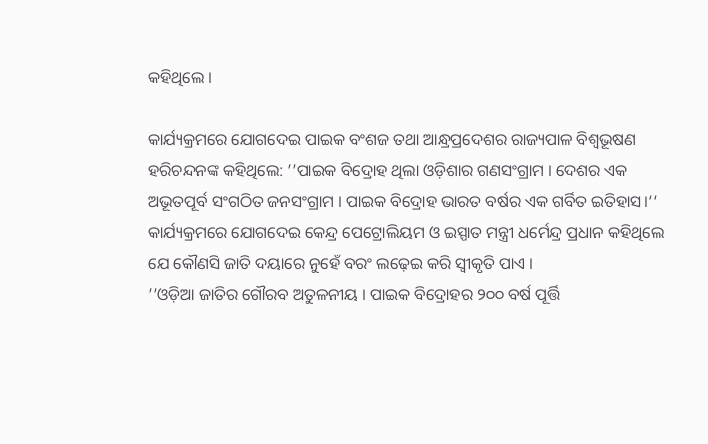କହିଥିଲେ ।

କାର୍ଯ୍ୟକ୍ରମରେ ଯୋଗଦେଇ ପାଇକ ବଂଶଜ ତଥା ଆନ୍ଧ୍ରପ୍ରଦେଶର ରାଜ୍ୟପାଳ ବିଶ୍ବଭୂଷଣ ହରିଚନ୍ଦନଙ୍କ କହିଥିଲେ: ’’ପାଇକ ବିଦ୍ରୋହ ଥିଲା ଓଡ଼ିଶାର ଗଣସଂଗ୍ରାମ । ଦେଶର ଏକ ଅଭୂତପୂର୍ବ ସଂଗଠିତ ଜନସଂଗ୍ରାମ । ପାଇକ ବିଦ୍ରୋହ ଭାରତ ବର୍ଷର ଏକ ଗର୍ବିତ ଇତିହାସ।‘‘
କାର୍ଯ୍ୟକ୍ରମରେ ଯୋଗଦେଇ କେନ୍ଦ୍ର ପେଟ୍ରୋଲିୟମ ଓ ଇସ୍ପାତ ମନ୍ତ୍ରୀ ଧର୍ମେନ୍ଦ୍ର ପ୍ରଧାନ କହିଥିଲେ ଯେ କୌଣସି ଜାତି ଦୟାରେ ନୁହେଁ ବରଂ ଲଢ଼େଇ କରି ସ୍ବୀକୃତି ପାଏ ।
’’ଓଡ଼ିଆ ଜାତିର ଗୌରବ ଅତୁଳନୀୟ । ପାଇକ ବିଦ୍ରୋହର ୨୦୦ ବର୍ଷ ପୂର୍ତ୍ତି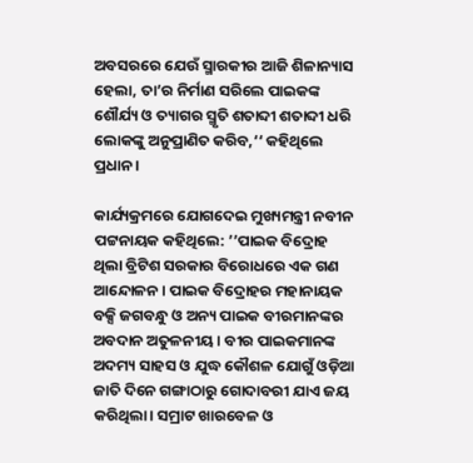ଅବସରରେ ଯେଉଁ ସ୍ମାରକୀର ଆଜି ଶିଳାନ୍ୟାସ ହେଲା, ତା’ର ନିର୍ମାଣ ସରିଲେ ପାଇକଙ୍କ ଶୌର୍ଯ୍ୟ ଓ ତ୍ୟାଗର ସ୍ମୃତି ଶତାବ୍ଦୀ ଶତାବ୍ଦୀ ଧରି ଲୋକଙ୍କୁ ଅନୁପ୍ରାଣିତ କରିବ,‘‘ କହିଥିଲେ ପ୍ରଧାନ ।

କାର୍ଯ୍ୟକ୍ରମରେ ଯୋଗଦେଇ ମୁଖ୍ୟମନ୍ତ୍ରୀ ନବୀନ ପଟ୍ଟନାୟକ କହିଥିଲେ: ’’ପାଇକ ବିଦ୍ରୋହ ଥିଲା ବ୍ରିଟିଶ ସରକାର ବିରୋଧରେ ଏକ ଗଣ ଆନ୍ଦୋଳନ । ପାଇକ ବିଦ୍ରୋହର ମହାନାୟକ ବକ୍ସି ଜଗବନ୍ଧୁ ଓ ଅନ୍ୟ ପାଇକ ବୀରମାନଙ୍କର ଅବଦାନ ଅତୁଳନୀୟ । ବୀର ପାଇକମାନଙ୍କ ଅଦମ୍ୟ ସାହସ ଓ ଯୁଦ୍ଧ କୌଶଳ ଯୋଗୁଁ ଓଡ଼ିଆ ଜାତି ଦିନେ ଗଙ୍ଗାଠାରୁ ଗୋଦାବରୀ ଯାଏ ଜୟ କରିଥିଲା। ସମ୍ରାଟ ଖାରବେଳ ଓ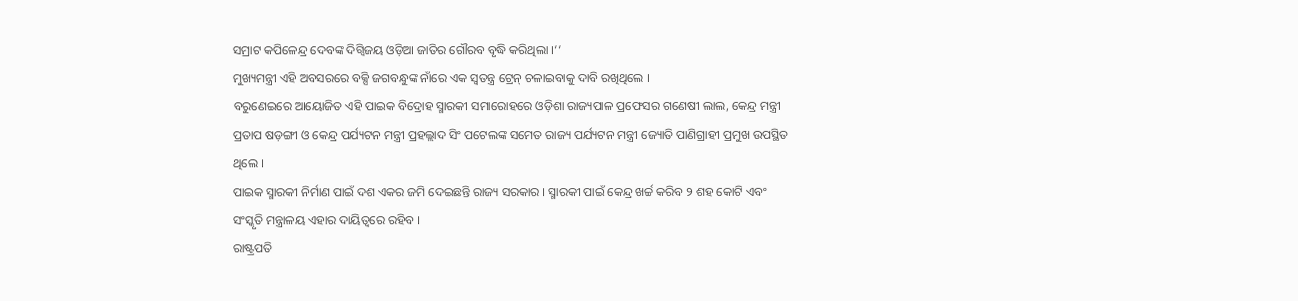ସମ୍ରାଟ କପିଳେନ୍ଦ୍ର ଦେବଙ୍କ ଦିଗ୍ବିଜୟ ଓଡ଼ିଆ ଜାତିର ଗୌରବ ବୃଦ୍ଧି କରିଥିଲା ।‘‘
ମୁଖ୍ୟମନ୍ତ୍ରୀ ଏହି ଅବସରରେ ବକ୍ସି ଜଗବନ୍ଧୁଙ୍କ ନାଁରେ ଏକ ସ୍ବତନ୍ତ୍ର ଟ୍ରେନ୍ ଚଳାଇବାକୁ ଦାବି ରଖିଥିଲେ ।
ବରୁଣେଇରେ ଆୟୋଜିତ ଏହି ପାଇକ ବିଦ୍ରୋହ ସ୍ମାରକୀ ସମାରୋହରେ ଓଡ଼ିଶା ରାଜ୍ୟପାଳ ପ୍ରଫେସର ଗଣେଷୀ ଲାଲ, କେନ୍ଦ୍ର ମନ୍ତ୍ରୀ ପ୍ରତାପ ଷଡ଼ଙ୍ଗୀ ଓ କେନ୍ଦ୍ର ପର୍ଯ୍ୟଟନ ମନ୍ତ୍ରୀ ପ୍ରହଲ୍ଲାଦ ସିଂ ପଟେଲଙ୍କ ସମେତ ରାଜ୍ୟ ପର୍ଯ୍ୟଟନ ମନ୍ତ୍ରୀ ଜ୍ୟୋତି ପାଣିଗ୍ରାହୀ ପ୍ରମୁଖ ଉପସ୍ଥିତ ଥିଲେ ।
ପାଇକ ସ୍ମାରକୀ ନିର୍ମାଣ ପାଇଁ ଦଶ ଏକର ଜମି ଦେଇଛନ୍ତି ରାଜ୍ୟ ସରକାର । ସ୍ମାରକୀ ପାଇଁ କେନ୍ଦ୍ର ଖର୍ଚ୍ଚ କରିବ ୨ ଶହ କୋଟି ଏବଂ ସଂସ୍କୃତି ମନ୍ତ୍ରାଳୟ ଏହାର ଦାୟିତ୍ବରେ ରହିବ ।
ରାଷ୍ଟ୍ରପତି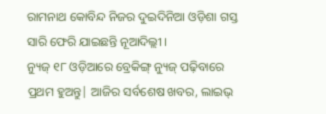ରାମନାଥ କୋବିନ୍ଦ ନିଜର ଦୁଇଦିନିଆ ଓଡ଼ିଶା ଗସ୍ତ ସାରି ଫେରି ଯାଇଛନ୍ତି ନୂଆଦିଲ୍ଲୀ ।
ନ୍ୟୁଜ୍ ୧୮ ଓଡ଼ିଆରେ ବ୍ରେକିଙ୍ଗ୍ ନ୍ୟୁଜ୍ ପଢ଼ିବାରେ ପ୍ରଥମ ହୁଅନ୍ତୁ| ଆଜିର ସର୍ବଶେଷ ଖବର, ଲାଇଭ୍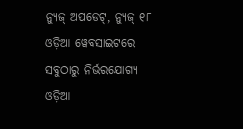ନ୍ୟୁଜ୍ ଅପଡେଟ୍, ନ୍ୟୁଜ୍ ୧୮ ଓଡ଼ିଆ ୱେବସାଇଟରେ ସବୁଠାରୁ ନିର୍ଭରଯୋଗ୍ୟ ଓଡ଼ିଆ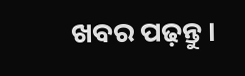ଖବର ପଢ଼ନ୍ତୁ ।